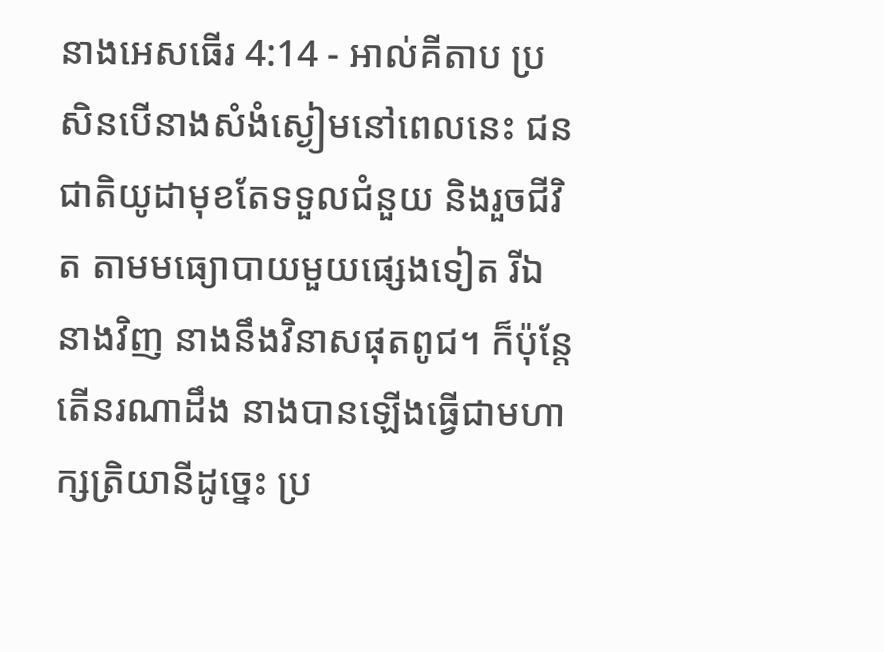នាងអេសធើរ 4:14 - អាល់គីតាប ប្រសិនបើនាងសំងំស្ងៀមនៅពេលនេះ ជនជាតិយូដាមុខតែទទួលជំនួយ និងរួចជីវិត តាមមធ្យោបាយមួយផ្សេងទៀត រីឯនាងវិញ នាងនឹងវិនាសផុតពូជ។ ក៏ប៉ុន្តែ តើនរណាដឹង នាងបានឡើងធ្វើជាមហាក្សត្រិយានីដូច្នេះ ប្រ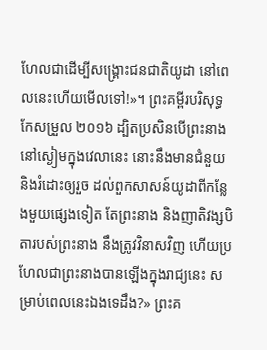ហែលជាដើម្បីសង្គ្រោះជនជាតិយូដា នៅពេលនេះហើយមើលទៅ!»។ ព្រះគម្ពីរបរិសុទ្ធកែសម្រួល ២០១៦ ដ្បិតប្រសិនបើព្រះនាងនៅស្ងៀមក្នុងវេលានេះ នោះនឹងមានជំនួយ និងរំដោះឲ្យរួច ដល់ពួកសាសន៍យូដាពីកន្លែងមួយផ្សេងទៀត តែព្រះនាង និងញាតិវង្សបិតារបស់ព្រះនាង នឹងត្រូវវិនាសវិញ ហើយប្រហែលជាព្រះនាងបានឡើងក្នុងរាជ្យនេះ សម្រាប់ពេលនេះឯងទេដឹង?» ព្រះគ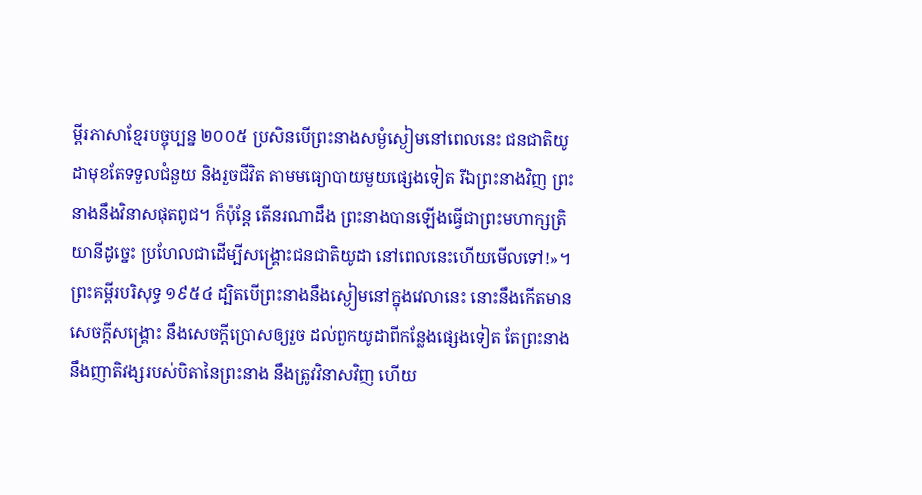ម្ពីរភាសាខ្មែរបច្ចុប្បន្ន ២០០៥ ប្រសិនបើព្រះនាងសម្ងំស្ងៀមនៅពេលនេះ ជនជាតិយូដាមុខតែទទួលជំនួយ និងរួចជីវិត តាមមធ្យោបាយមួយផ្សេងទៀត រីឯព្រះនាងវិញ ព្រះនាងនឹងវិនាសផុតពូជ។ ក៏ប៉ុន្តែ តើនរណាដឹង ព្រះនាងបានឡើងធ្វើជាព្រះមហាក្សត្រិយានីដូច្នេះ ប្រហែលជាដើម្បីសង្គ្រោះជនជាតិយូដា នៅពេលនេះហើយមើលទៅ!»។ ព្រះគម្ពីរបរិសុទ្ធ ១៩៥៤ ដ្បិតបើព្រះនាងនឹងស្ងៀមនៅក្នុងវេលានេះ នោះនឹងកើតមានសេចក្ដីសង្គ្រោះ នឹងសេចក្ដីប្រោសឲ្យរួច ដល់ពួកយូដាពីកន្លែងផ្សេងទៀត តែព្រះនាង នឹងញាតិវង្សរបស់បិតានៃព្រះនាង នឹងត្រូវវិនាសវិញ ហើយ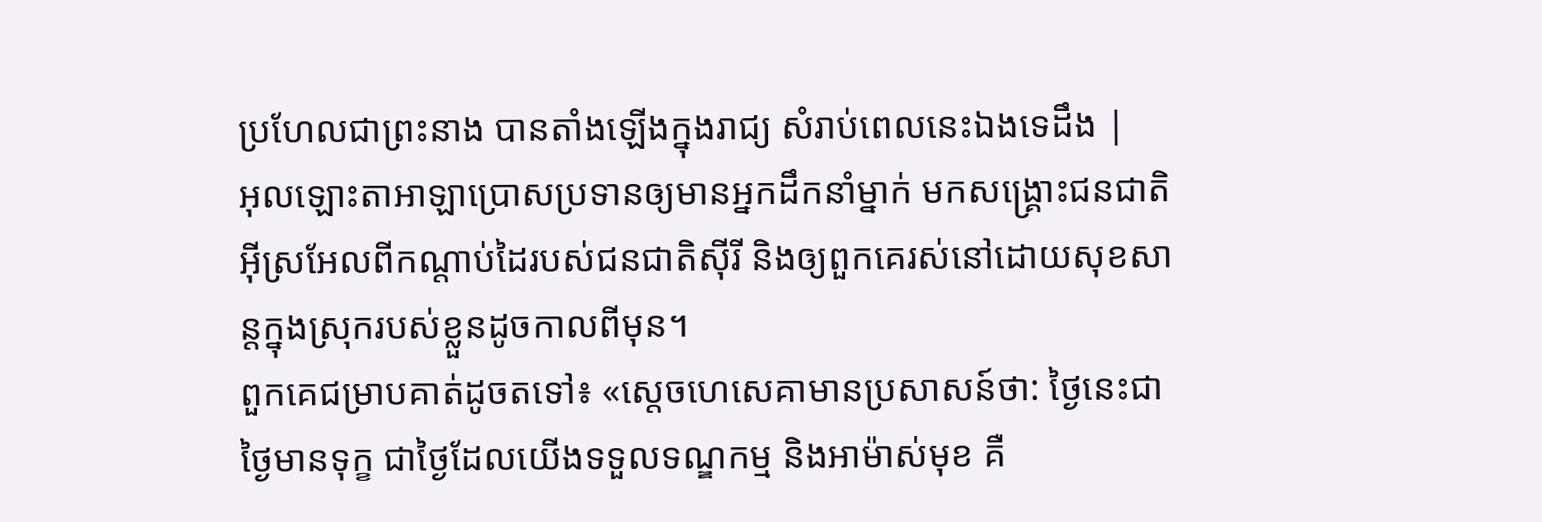ប្រហែលជាព្រះនាង បានតាំងឡើងក្នុងរាជ្យ សំរាប់ពេលនេះឯងទេដឹង |
អុលឡោះតាអាឡាប្រោសប្រទានឲ្យមានអ្នកដឹកនាំម្នាក់ មកសង្គ្រោះជនជាតិអ៊ីស្រអែលពីកណ្តាប់ដៃរបស់ជនជាតិស៊ីរី និងឲ្យពួកគេរស់នៅដោយសុខសាន្តក្នុងស្រុករបស់ខ្លួនដូចកាលពីមុន។
ពួកគេជម្រាបគាត់ដូចតទៅ៖ «ស្តេចហេសេគាមានប្រសាសន៍ថា: ថ្ងៃនេះជាថ្ងៃមានទុក្ខ ជាថ្ងៃដែលយើងទទួលទណ្ឌកម្ម និងអាម៉ាស់មុខ គឺ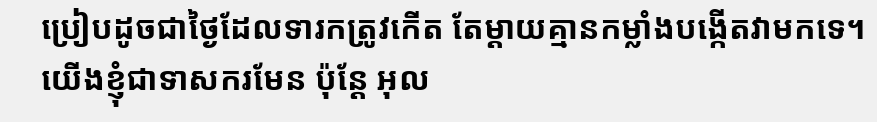ប្រៀបដូចជាថ្ងៃដែលទារកត្រូវកើត តែម្តាយគ្មានកម្លាំងបង្កើតវាមកទេ។
យើងខ្ញុំជាទាសករមែន ប៉ុន្តែ អុល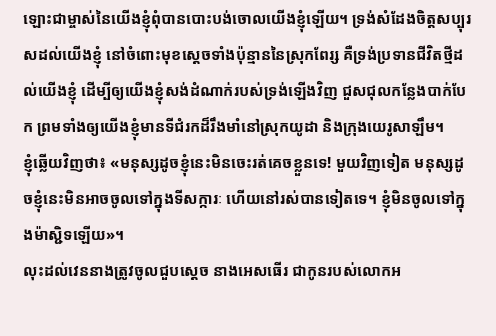ឡោះជាម្ចាស់នៃយើងខ្ញុំពុំបានបោះបង់ចោលយើងខ្ញុំឡើយ។ ទ្រង់សំដែងចិត្តសប្បុរសដល់យើងខ្ញុំ នៅចំពោះមុខស្ដេចទាំងប៉ុន្មាននៃស្រុកពែរ្ស គឺទ្រង់ប្រទានជីវិតថ្មីដល់យើងខ្ញុំ ដើម្បីឲ្យយើងខ្ញុំសង់ដំណាក់របស់ទ្រង់ឡើងវិញ ជួសជុលកន្លែងបាក់បែក ព្រមទាំងឲ្យយើងខ្ញុំមានទីជំរកដ៏រឹងមាំនៅស្រុកយូដា និងក្រុងយេរូសាឡឹម។
ខ្ញុំឆ្លើយវិញថា៖ «មនុស្សដូចខ្ញុំនេះមិនចេះរត់គេចខ្លួនទេ! មួយវិញទៀត មនុស្សដូចខ្ញុំនេះមិនអាចចូលទៅក្នុងទីសក្ការៈ ហើយនៅរស់បានទៀតទេ។ ខ្ញុំមិនចូលទៅក្នុងម៉ាស្ជិទឡើយ»។
លុះដល់វេននាងត្រូវចូលជួបស្ដេច នាងអេសធើរ ជាកូនរបស់លោកអ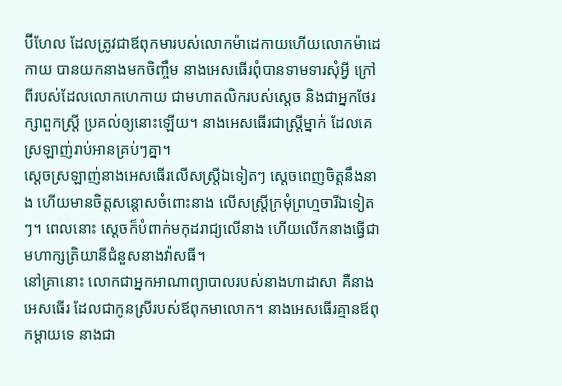ប៊ីហែល ដែលត្រូវជាឪពុកមារបស់លោកម៉ាដេកាយហើយលោកម៉ាដេកាយ បានយកនាងមកចិញ្ចឹម នាងអេសធើរពុំបានទាមទារសុំអ្វី ក្រៅពីរបស់ដែលលោកហេកាយ ជាមហាតលិករបស់ស្ដេច និងជាអ្នកថែរក្សាពួកស្ត្រី ប្រគល់ឲ្យនោះឡើយ។ នាងអេសធើរជាស្ត្រីម្នាក់ ដែលគេស្រឡាញ់រាប់អានគ្រប់ៗគ្នា។
ស្តេចស្រឡាញ់នាងអេសធើរលើសស្ត្រីឯទៀតៗ ស្ដេចពេញចិត្តនឹងនាង ហើយមានចិត្តសន្ដោសចំពោះនាង លើសស្ត្រីក្រមុំព្រហ្មចារីឯទៀតៗ។ ពេលនោះ ស្ដេចក៏បំពាក់មកុដរាជ្យលើនាង ហើយលើកនាងធ្វើជាមហាក្សត្រិយានីជំនួសនាងវ៉ាសធី។
នៅគ្រានោះ លោកជាអ្នកអាណាព្យាបាលរបស់នាងហាដាសា គឺនាងអេសធើរ ដែលជាកូនស្រីរបស់ឪពុកមាលោក។ នាងអេសធើរគ្មានឪពុកម្ដាយទេ នាងជា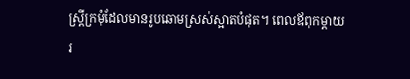ស្ត្រីក្រមុំដែលមានរូបឆោមស្រស់ស្អាតបំផុត។ ពេលឪពុកម្ដាយរ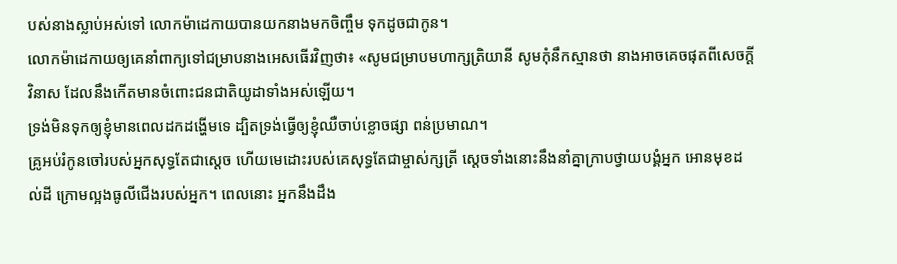បស់នាងស្លាប់អស់ទៅ លោកម៉ាដេកាយបានយកនាងមកចិញ្ចឹម ទុកដូចជាកូន។
លោកម៉ាដេកាយឲ្យគេនាំពាក្យទៅជម្រាបនាងអេសធើរវិញថា៖ «សូមជម្រាបមហាក្សត្រិយានី សូមកុំនឹកស្មានថា នាងអាចគេចផុតពីសេចក្ដីវិនាស ដែលនឹងកើតមានចំពោះជនជាតិយូដាទាំងអស់ឡើយ។
ទ្រង់មិនទុកឲ្យខ្ញុំមានពេលដកដង្ហើមទេ ដ្បិតទ្រង់ធ្វើឲ្យខ្ញុំឈឺចាប់ខ្លោចផ្សា ពន់ប្រមាណ។
គ្រូអប់រំកូនចៅរបស់អ្នកសុទ្ធតែជាស្ដេច ហើយមេដោះរបស់គេសុទ្ធតែជាម្ចាស់ក្សត្រី ស្ដេចទាំងនោះនឹងនាំគ្នាក្រាបថ្វាយបង្គំអ្នក អោនមុខដល់ដី ក្រោមល្អងធូលីជើងរបស់អ្នក។ ពេលនោះ អ្នកនឹងដឹង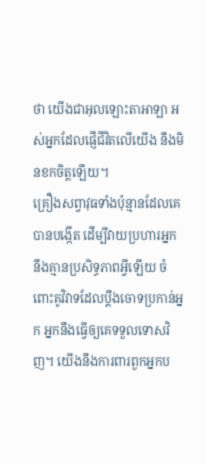ថា យើងជាអុលឡោះតាអាឡា អស់អ្នកដែលផ្ញើជីវិតលើយើង នឹងមិនខកចិត្តឡើយ។
គ្រឿងសព្វាវុធទាំងប៉ុន្មានដែលគេបានបង្កើត ដើម្បីវាយប្រហារអ្នក នឹងគ្មានប្រសិទ្ធភាពអ្វីឡើយ ចំពោះគូវិវាទដែលប្ដឹងចោទប្រកាន់អ្នក អ្នកនឹងធ្វើឲ្យគេទទួលទោសវិញ។ យើងនឹងការពារពួកអ្នកប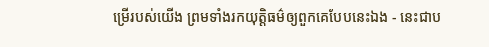ម្រើរបស់យើង ព្រមទាំងរកយុត្តិធម៌ឲ្យពួកគេបែបនេះឯង - នេះជាប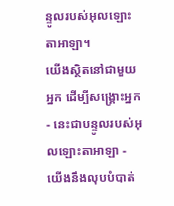ន្ទូលរបស់អុលឡោះតាអាឡា។
យើងស្ថិតនៅជាមួយអ្នក ដើម្បីសង្គ្រោះអ្នក - នេះជាបន្ទូលរបស់អុលឡោះតាអាឡា - យើងនឹងលុបបំបាត់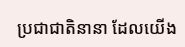ប្រជាជាតិនានា ដែលយើង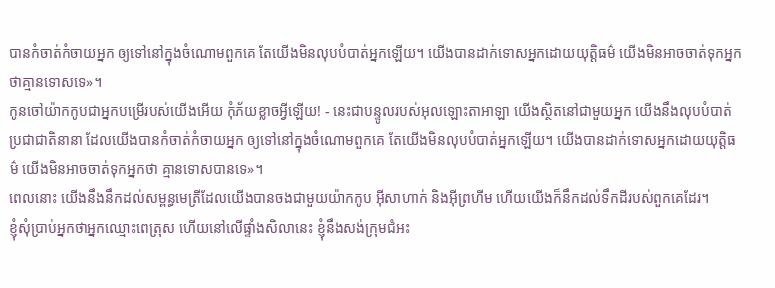បានកំចាត់កំចាយអ្នក ឲ្យទៅនៅក្នុងចំណោមពួកគេ តែយើងមិនលុបបំបាត់អ្នកឡើយ។ យើងបានដាក់ទោសអ្នកដោយយុត្តិធម៌ យើងមិនអាចចាត់ទុកអ្នកថាគ្មានទោសទេ»។
កូនចៅយ៉ាកកូបជាអ្នកបម្រើរបស់យើងអើយ កុំភ័យខ្លាចអ្វីឡើយ! - នេះជាបន្ទូលរបស់អុលឡោះតាអាឡា យើងស្ថិតនៅជាមួយអ្នក យើងនឹងលុបបំបាត់ប្រជាជាតិនានា ដែលយើងបានកំចាត់កំចាយអ្នក ឲ្យទៅនៅក្នុងចំណោមពួកគេ តែយើងមិនលុបបំបាត់អ្នកឡើយ។ យើងបានដាក់ទោសអ្នកដោយយុត្តិធម៌ យើងមិនអាចចាត់ទុកអ្នកថា គ្មានទោសបានទេ»។
ពេលនោះ យើងនឹងនឹកដល់សម្ពន្ធមេត្រីដែលយើងបានចងជាមួយយ៉ាកកូប អ៊ីសាហាក់ និងអ៊ីព្រហីម ហើយយើងក៏នឹកដល់ទឹកដីរបស់ពួកគេដែរ។
ខ្ញុំសុំប្រាប់អ្នកថាអ្នកឈ្មោះពេត្រុស ហើយនៅលើផ្ទាំងសិលានេះ ខ្ញុំនឹងសង់ក្រុមជំអះ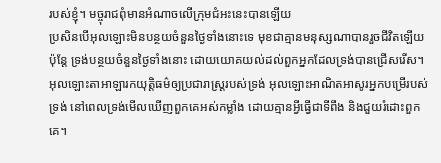របស់ខ្ញុំ។ មច្ចុរាជពុំមានអំណាចលើក្រុមជំអះនេះបានឡើយ
ប្រសិនបើអុលឡោះមិនបន្ថយចំនួនថ្ងៃទាំងនោះទេ មុខជាគ្មានមនុស្សណាបានរួចជីវិតឡើយ ប៉ុន្ដែ ទ្រង់បន្ថយចំនួនថ្ងៃទាំងនោះ ដោយយោគយល់ដល់ពួកអ្នកដែលទ្រង់បានជ្រើសរើស។
អុលឡោះតាអាឡារកយុត្តិធម៌ឲ្យប្រជារាស្ត្ររបស់ទ្រង់ អុលឡោះអាណិតអាសូរអ្នកបម្រើរបស់ទ្រង់ នៅពេលទ្រង់មើលឃើញពួកគេអស់កម្លាំង ដោយគ្មានអ្វីធ្វើជាទីពឹង និងជួយរំដោះពួកគេ។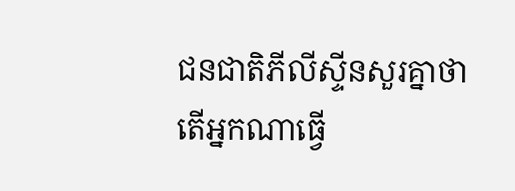ជនជាតិភីលីស្ទីនសួរគ្នាថា តើអ្នកណាធ្វើ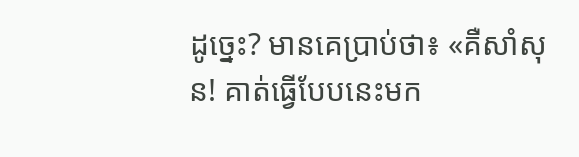ដូច្នេះ? មានគេប្រាប់ថា៖ «គឺសាំសុន! គាត់ធ្វើបែបនេះមក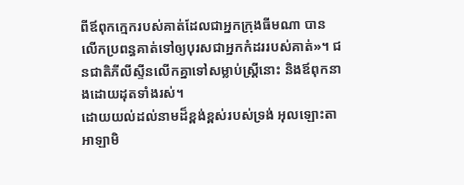ពីឪពុកក្មេករបស់គាត់ដែលជាអ្នកក្រុងធីមណា បានលើកប្រពន្ធគាត់ទៅឲ្យបុរសជាអ្នកកំដររបស់គាត់»។ ជនជាតិភីលីស្ទីនលើកគ្នាទៅសម្លាប់ស្ត្រីនោះ និងឪពុកនាងដោយដុតទាំងរស់។
ដោយយល់ដល់នាមដ៏ខ្ពង់ខ្ពស់របស់ទ្រង់ អុលឡោះតាអាឡាមិ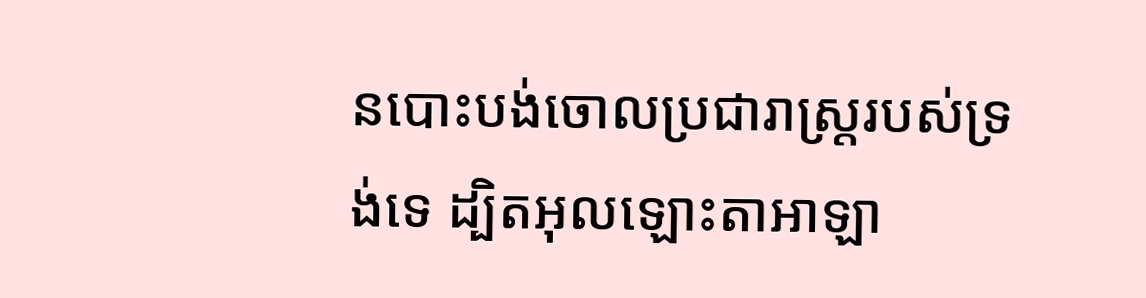នបោះបង់ចោលប្រជារាស្ត្ររបស់ទ្រង់ទេ ដ្បិតអុលឡោះតាអាឡា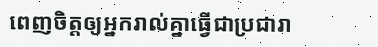ពេញចិត្តឲ្យអ្នករាល់គ្នាធ្វើជាប្រជារា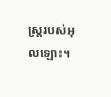ស្ត្ររបស់អុលឡោះ។